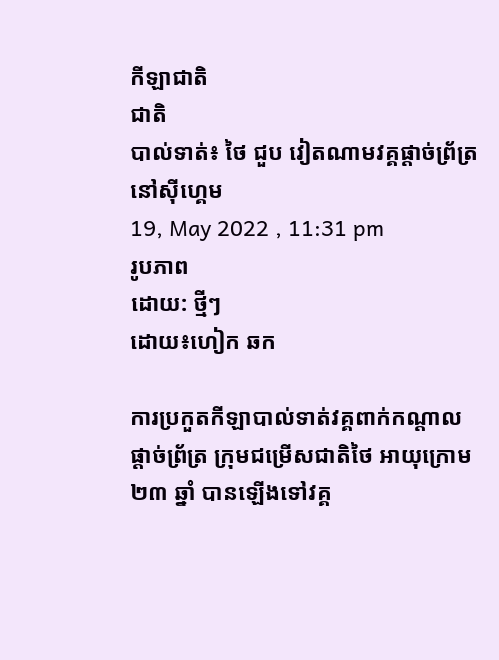កីឡាជាតិ
ជាតិ
បាល់ទាត់៖ ថៃ ជួប វៀតណាមវគ្គផ្តាច់ព្រ័ត្រនៅស៊ីហ្គេម
19, May 2022 , 11:31 pm
រូបភាព
ដោយ: ថ្មីៗ
ដោយ៖ហៀក ឆក

ការប្រកួតកីឡាបាល់ទាត់វគ្គពាក់កណ្តាលផ្តាច់ព្រ័ត្រ ក្រុមជម្រើសជាតិថៃ អាយុក្រោម ២៣ ឆ្នាំ បានឡើងទៅវគ្គ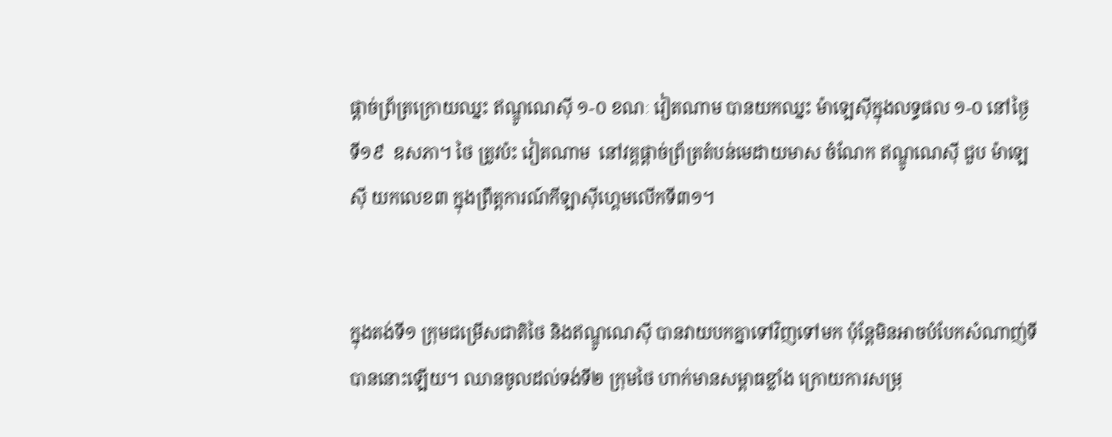ផ្តាច់ព្រ័ត្រក្រោយឈ្នះ ឥណ្ឌូណេស៊ី ១-០ ខណៈ វៀតណាម បានយកឈ្នះ ម៉ាឡេស៊ីក្នុងលទ្ធផល ១-០ នៅថ្ងៃទី១៩  ឧសភា។ ថៃ ត្រូវប៉ះ វៀតណាម  នៅវគ្គផ្តាច់ព្រ័ត្រតំបន់មេដាយមាស ចំណែក ឥណ្ឌូណេស៊ី ជួប ម៉ាឡេស៊ី យកលេខ៣ ក្នុងព្រឹត្តការណ៍កីឡាស៊ីហ្គេមលើកទី៣១។


ក្នុងតង់ទី១ ក្រុមជម្រើសជាតិថៃ និងឥណ្ឌូណេស៊ី បានវាយបកគ្នាទៅវិញទៅមក ប៉ុន្តែមិនអាចបំបែកសំណាញ់ទី បាននោះឡើយ។ ឈានចូលដល់ទង់ទី២ ក្រុមថៃ ហាក់មានសម្ពាធខ្លាំង ក្រោយការសម្រុ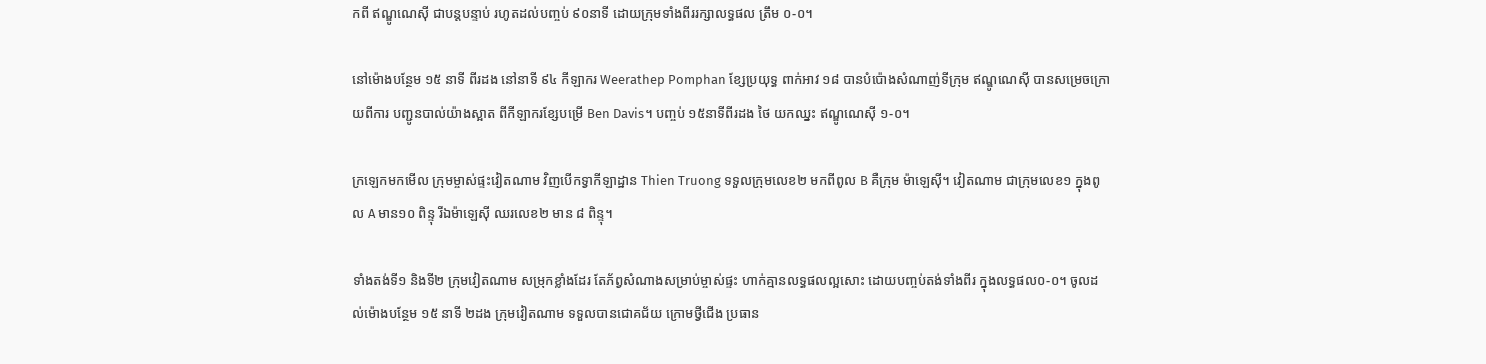កពី ឥណ្ឌូណេស៊ី ជាបន្តបន្ទាប់ រហូតដល់បញ្ចប់ ៩០នាទី ដោយក្រុមទាំងពីររក្សាលទ្ធផល ត្រឹម ០-០។

នៅម៉ោងបន្ថែម ១៥ នាទី ពីរដង នៅនាទី ៩៤ កីឡាករ Weerathep Pomphan ខ្សែប្រយុទ្ធ ពាក់អាវ ១៨ បានបំប៉ោងសំណាញ់ទីក្រុម ឥណ្ឌូណេស៊ី បានសម្រេចក្រោយពីការ បញ្ជូនបាល់យ៉ាងស្អាត ពីកីឡាករខ្សែបម្រើ Ben Davis។ បញ្ចប់ ១៥នាទីពីរដង ថៃ យកឈ្នះ ឥណ្ឌូណេស៊ី ១-០។

ក្រឡេកមកមើល ក្រុមម្ចាស់ផ្ទះវៀតណាម វិញបើកទ្វាកីឡាដ្ឋាន Thien Truong ទទួលក្រុមលេខ២ មកពីពូល B គឺក្រុម ម៉ាឡេស៊ី។ វៀតណាម ជាក្រុមលេខ១ ក្នុងពូល A មាន១០ ពិន្ទុ រីឯម៉ាឡេស៊ី ឈរលេខ២ មាន ៨ ពិន្ទុ។

ទាំងតង់ទី១ និងទី២ ក្រុមវៀតណាម សម្រុកខ្លាំងដែរ តែភ័ព្វសំណាងសម្រាប់ម្ចាស់ផ្ទះ ហាក់គ្មានលទ្ធផលល្អសោះ ដោយបញ្ចប់តង់ទាំងពីរ ក្នុងលទ្ធផល០-០។ ចូលដល់ម៉ោងបន្ថែម ១៥ នាទី ២ដង ក្រុមវៀតណាម ទទួលបានជោគជ័យ ក្រោមថ្វីជើង ប្រធាន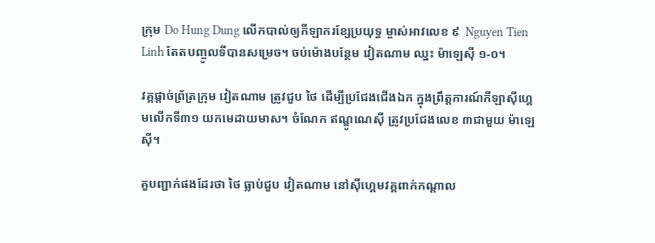ក្រុម Do Hung Dung លើកបាល់ឲ្យកីឡាករខ្សែប្រយុទ្ធ ម្ចាស់អាវលេខ ៩  Nguyen Tien Linh តែតបញ្ចូលទីបានសម្រេច។ ចប់ម៉ោងបន្ថែម វៀតណាម ឈ្នះ ម៉ាឡេស៊ី ១-០។

វគ្គផ្តាច់ព្រ័ត្រក្រុម វៀតណាម ត្រូវជួប ថៃ ដើម្បីប្រជែងជើងឯក ក្នុងព្រឹត្តការណ៍កីឡាស៊ីហ្គេមលើកទី៣១ យកមេដាយមាស។ ចំណែក ឥណ្ឌូណេស៊ី ត្រូវប្រជែងលេខ ៣ជាមួយ ម៉ាឡេស៊ី។

គួបញ្ជាក់ផងដែរថា ថៃ ធ្លាប់ជួប វៀតណាម នៅស៊ីហ្គេមវគ្គពាក់កណ្តាល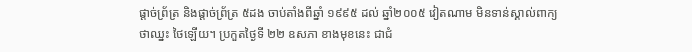ផ្តាច់ព្រ័ត្រ និងផ្តាច់ព្រ័ត្រ ៥ដង ចាប់តាំងពីឆ្នាំ ១៩៩៥ ដល់ ឆ្នាំ២០០៥ វៀតណាម មិនទាន់ស្គាល់ពាក្យថាឈ្នះ ថៃឡើយ។ ប្រកួតថ្ងៃទី ២២ ឧសភា ខាងមុខនេះ ជាជំ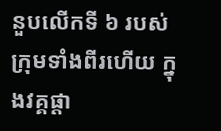នួបលើកទី ៦ របស់ក្រុមទាំងពីរហើយ ក្នុងវគ្គផ្តា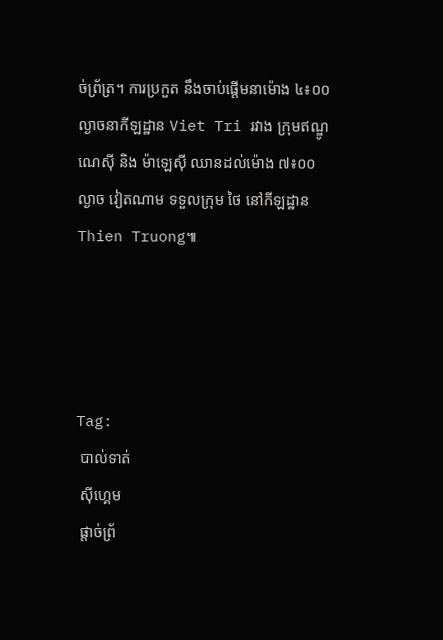ច់ព្រ័ត្រ។ ការប្រកួត នឹងចាប់ផ្តើមនាម៉ោង ៤៖០០ ល្ងាចនាកីឡដ្ឋាន Viet Tri រវាង ក្រុមឥណ្ឌូណេស៊ី និង ម៉ាឡេស៊ី ឈានដល់ម៉ោង ៧៖០០ ល្ងាច វៀតណាម ទទួលក្រុម ថៃ នៅកីឡដ្ឋាន Thien Truong៕




Tag:
 បាល់ទាត់
 ស៊ីហ្គេម
 ផ្តាច់ព្រ័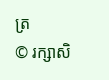ត្រ
© រក្សាសិ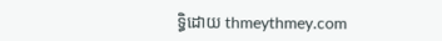ទ្ធិដោយ thmeythmey.com